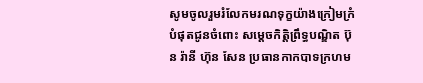សូមចូលរួមរំលែកមរណទុក្ខយ៉ាងក្រៀមក្រំបំផុតជូនចំពោះ សម្តេចកិត្តិព្រឹទ្ធបណ្ឌិត ប៊ុន រ៉ានី ហ៊ុន សែន ប្រធានកាកបាទក្រហម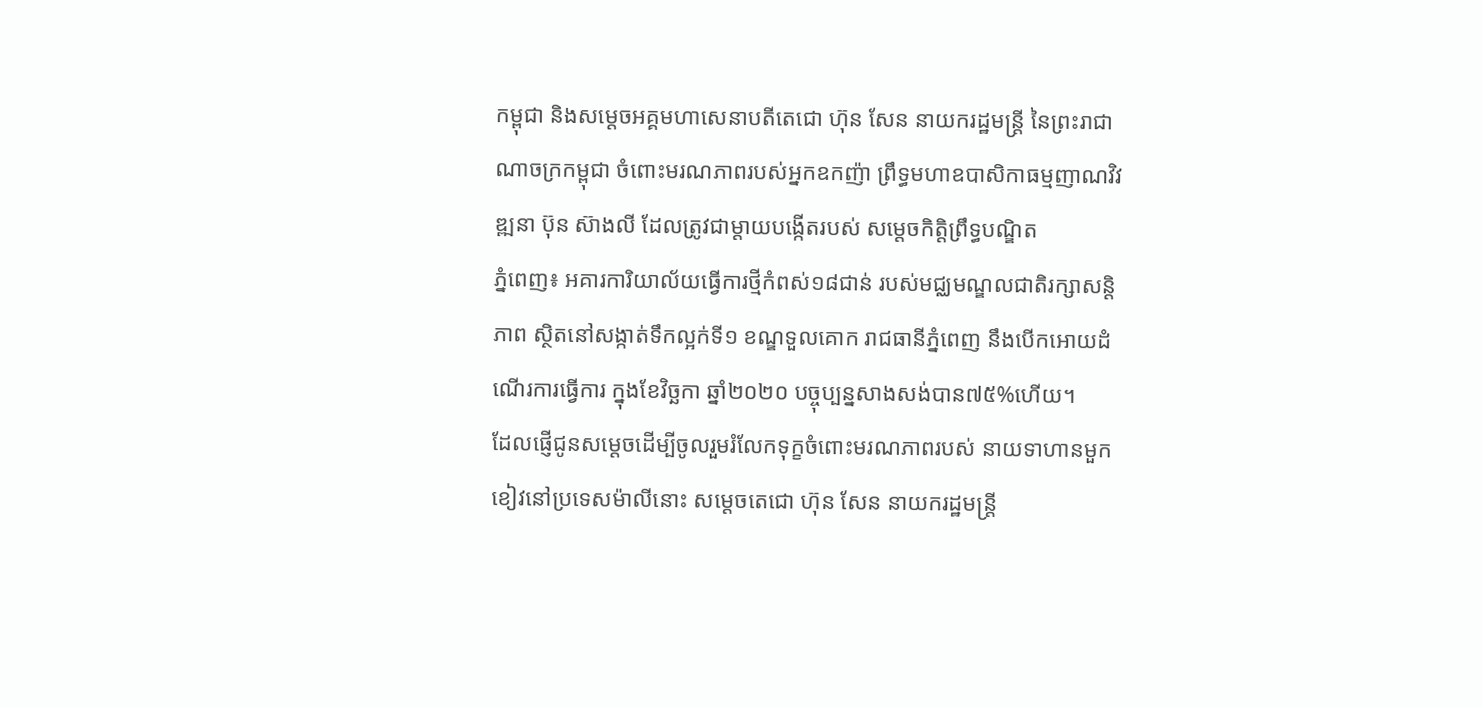កម្ពុជា និងសម្តេចអគ្គមហាសេនាបតីតេជោ ហ៊ុន សែន នាយករដ្ឋមន្ត្រី នៃព្រះរាជាណាចក្រកម្ពុជា ចំពោះមរណភាពរបស់អ្នកឧកញ៉ា ព្រឹទ្ធមហាឧបាសិកាធម្មញាណវិវឌ្ឍនា ប៊ុន ស៊ាងលី ដែលត្រូវជាម្តាយបង្កើតរបស់ សម្តេចកិត្តិព្រឹទ្ធបណ្ឌិត
ភ្នំពេញ៖ អគារការិយាល័យធ្វើការថ្មីកំពស់១៨ជាន់ របស់មជ្ឈមណ្ឌលជាតិរក្សាសន្តិភាព ស្ថិតនៅសង្កាត់ទឹកល្អក់ទី១ ខណ្ឌទួលគោក រាជធានីភ្នំពេញ នឹងបើកអោយដំណើរការធ្វើការ ក្នុងខែវិច្ឆកា ឆ្នាំ២០២០ បច្ចុប្បន្នសាងសង់បាន៧៥%ហើយ។
ដែលផ្ញើជូនសម្តេចដើម្បីចូលរួមរំលែកទុក្ខចំពោះមរណភាពរបស់ នាយទាហានមួកខៀវនៅប្រទេសម៉ាលីនោះ សម្តេចតេជោ ហ៊ុន សែន នាយករដ្ឋមន្រ្តី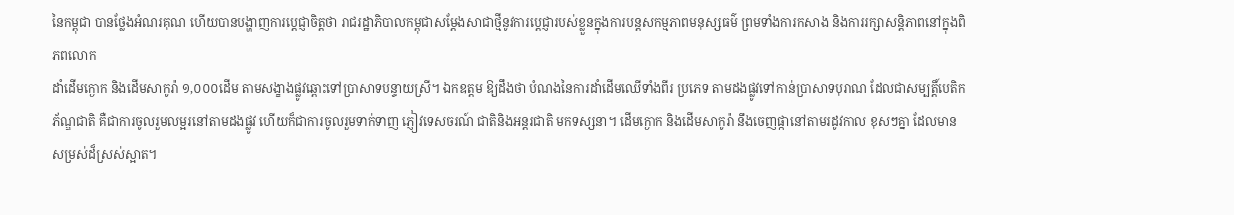នៃកម្ពុជា បានថ្លែងអំណរគុណ ហើយបានបង្ហាញការប្តេជ្ញាចិត្តថា រាជរដ្ឋាភិបាលកម្ពុជាសម្ដែងសាជាថ្មីនូវការប្តេជ្ញារបស់ខ្លួនក្នុងការបន្តសកម្មភាពមនុស្សធម៌ ព្រមទាំងការកសាង និងការរក្សាសន្តិភាពនៅក្នុងពិភពលោក
ដាំដើមក្ងោក និងដើមសាកូរ៉ា ១,០០០ដើម តាមសង្ខាងផ្លូវឆ្ពោះទៅប្រាសាទបន្ទាយស្រី។ ឯកឧត្តម ឱ្យដឹងថា បំណងនៃការដាំដើមឈើទាំងពីរ ប្រភេទ តាមដងផ្លូវទៅកាន់ប្រាសាទបុរាណ ដែលជាសម្បត្តិ៍បេតិកភ័ណ្ឌជាតិ គឺជាការចូលរួមលម្អរនៅតាមដងផ្លូវ ហើយក៏ជាការចូលរួមទាក់ទាញ ភ្ញៀវទេសចរណ៍ ជាតិនិងអន្តរជាតិ មកទស្សនា។ ដើមក្ងោក និងដើមសាកូរ៉ា នឹងចេញផ្កានៅតាមរដូវកាល ខុសៗគ្នា ដែលមាន សម្រស់ដ៏ស្រស់ស្អាត។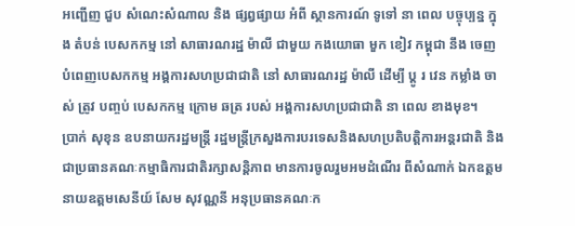អញ្ជើញ ជួប សំណេះសំណាល និង ផ្សព្វផ្សាយ អំពី ស្ថានការណ៍ ទូទៅ នា ពេល បច្ចុប្បន្ន ក្នុង តំបន់ បេសកកម្ម នៅ សាធារណរដ្ឋ ម៉ាលី ជាមួយ កងយោធា មួក ខៀវ កម្ពុជា នឹង ចេញ បំពេញបេសកកម្ម អង្គការសហប្រជាជាតិ នៅ សាធារណរដ្ឋ ម៉ាលី ដើម្បី ប្តូ រ វេន កម្លាំង ចាស់ ត្រូវ បញ្ចប់ បេសកកម្ម ក្រោម ឆត្រ របស់ អង្គការសហប្រជាជាតិ នា ពេល ខាងមុខ។
ប្រាក់ សុខុន ឧបនាយករដ្ឋមន្ត្រី រដ្ឋមន្ត្រីក្រសួងការបរទេសនិងសហប្រតិបត្តិការអន្តរជាតិ និងជាប្រធានគណៈកម្មាធិការជាតិរក្សាសន្តិភាព មានការចូលរួមអមដំណើរ ពីសំណាក់ ឯកឧត្តម នាយឧត្តមសេនីយ៍ សែម សុវណ្ណនី អនុប្រធានគណៈក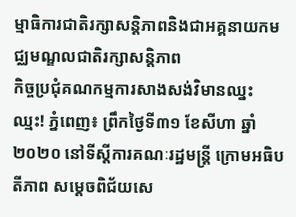ម្មាធិការជាតិរក្សាសន្តិភាពនិងជាអគ្គនាយកមជ្ឈមណ្ឌលជាតិរក្សាសន្តិភាព
កិច្ចប្រជុំគណកម្មការសាងសង់វិមានឈ្នះ ឈ្មះ! ភ្នំពេញ៖ ព្រឹកថ្ងៃទី៣១ ខែសីហា ឆ្នាំ២០២០ នៅទីស្តីការគណៈរដ្ឋមន្រ្តី ក្រោមអធិបតីភាព សម្តេចពិជ័យសេ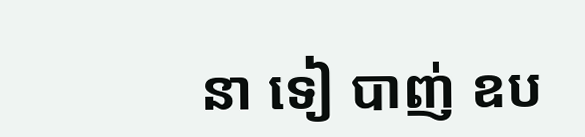នា ទៀ បាញ់ ឧប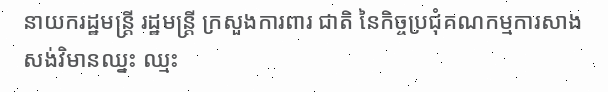នាយករដ្ឋមន្រ្តី រដ្ឋមន្ត្រី ក្រសួងការពារ ជាតិ នៃកិច្ចប្រជុំគណកម្មការសាងសង់វិមានឈ្នះ ឈ្មះ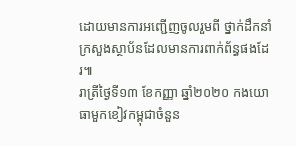ដោយមានការអញ្ជេីញចូលរួមពី ថ្នាក់ដឹកនាំក្រសួងស្ថាប័នដែលមានការពាក់ព័ន្ធផងដែរ៕
រាត្រីថ្ងៃទី១៣ ខែកញ្ញា ឆ្នាំ២០២០ កងយោធាមួកខៀវកម្ពុជាចំនួន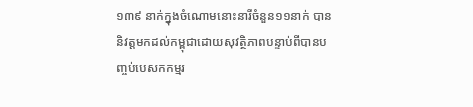១៣៩ នាក់ក្នុងចំណោមនោះនារីចំនួន១១នាក់ បាននិវត្តមកដល់កម្ពុជាដោយសុវត្ថិភាពបន្ទាប់ពីបានបញ្ចប់បេសកកម្មរ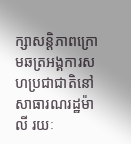ក្សាសន្តិភាពក្រោមឆត្រអង្គការសហប្រជាជាតិនៅសាធារណរដ្ឋម៉ាលី រយៈ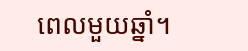ពេលមួយឆ្នាំ។